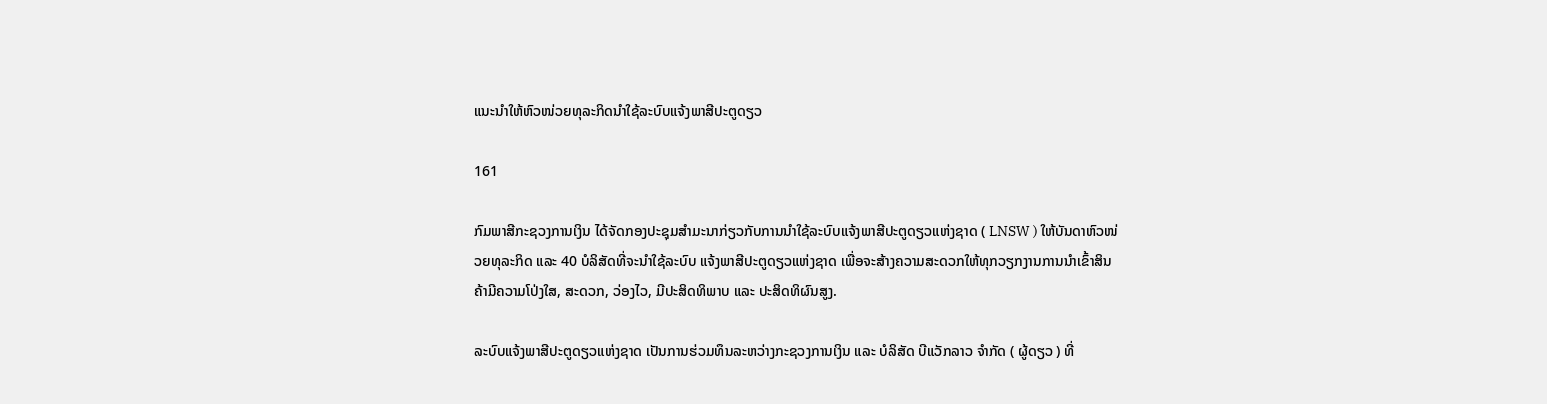ແນະນຳໃຫ້ຫົວໜ່ວຍທຸລະກິດນໍາໃຊ້ລະບົບແຈ້ງພາສີປະຕູດຽວ

161

ກົມພາສີກະຊວງການເງິນ ໄດ້ຈັດກອງປະຊຸມສໍາມະນາກ່ຽວກັບການນໍາໃຊ້ລະບົບແຈ້ງພາສີປະຕູດຽວແຫ່ງຊາດ ( LNSW ) ໃຫ້ບັນດາຫົວໜ່ວຍທຸລະກິດ ແລະ 40 ບໍລິສັດທີ່ຈະນຳໃຊ້ລະບົບ ແຈ້ງພາສີປະຕູດຽວແຫ່ງຊາດ ເພື່ອຈະສ້າງຄວາມສະດວກໃຫ້ທຸກວຽກງານການນໍາເຂົ້າສິນຄ້າມີຄວາມໂປ່ງໃສ, ສະດວກ, ວ່ອງໄວ, ມີປະສິດທິພາບ ແລະ ປະສິດທິຜົນສູງ.

ລະບົບແຈ້ງພາສີປະຕູດຽວແຫ່ງຊາດ ເປັນການຮ່ວມທຶນລະຫວ່າງກະຊວງການເງິນ ແລະ ບໍລິສັດ ບີແວັກລາວ ຈຳກັດ ( ຜູ້ດຽວ ) ທີ່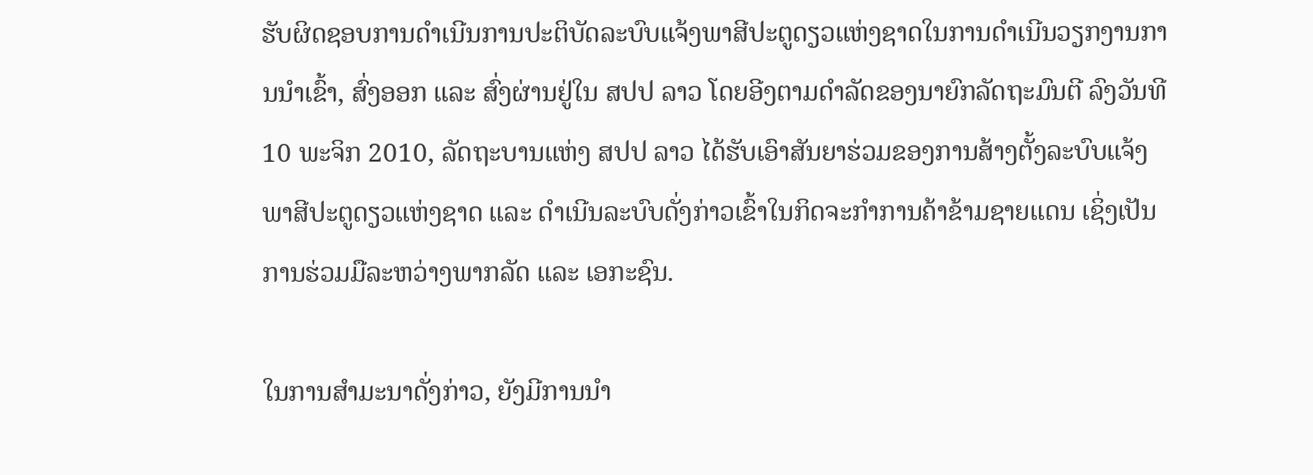ຮັບຜິດຊອບການດຳເນີນການປະຕິບັດລະບົບແຈ້ງພາສີປະຕູດຽວແຫ່ງຊາດໃນການດຳເນີນວຽກງານການນຳເຂົ້າ, ສົ່ງອອກ ແລະ ສົ່ງຜ່ານຢູ່ໃນ ສປປ ລາວ ໂດຍອີງຕາມດຳລັດຂອງນາຍົກລັດຖະມົນຕີ ລົງວັນທີ 10 ພະຈິກ 2010, ລັດຖະບານແຫ່ງ ສປປ ລາວ ໄດ້ຮັບເອົາສັນຍາຮ່ວມຂອງການສ້າງຕັ້ງລະບົບແຈ້ງພາສີປະຕູດຽວແຫ່ງຊາດ ແລະ ດຳເນີນລະບົບດັ່ງກ່າວເຂົ້າໃນກິດຈະກຳການຄ້າຂ້າມຊາຍແດນ ເຊິ່ງເປັນການຮ່ວມມືລະຫວ່າງພາກລັດ ແລະ ເອກະຊົນ.

ໃນການສໍາມະນາດັ່ງກ່າວ, ຍັງມີການນໍາ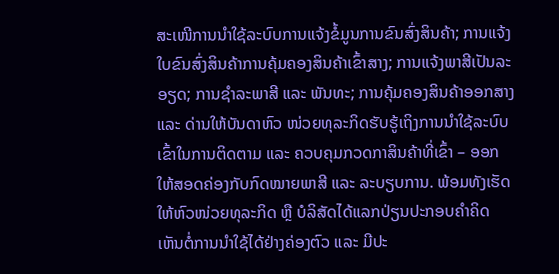ສະເໜີການນໍາໃຊ້ລະບົບການແຈ້ງຂໍ້ມູນການຂົນສົ່ງສິນຄ້າ; ການແຈ້ງໃບຂົນສົ່ງສິນຄ້າການຄຸ້ມຄອງສິນຄ້າເຂົ້າສາງ; ການແຈ້ງພາສີເປັນລະອຽດ; ການຊໍາລະພາສີ ແລະ ພັນທະ; ການຄຸ້ມຄອງສິນຄ້າອອກສາງ ແລະ ດ່ານໃຫ້ບັນດາຫົວ ໜ່ວຍທຸລະກິດຮັບຮູ້ເຖິງການນໍາໃຊ້ລະບົບເຂົ້າໃນການຕິດຕາມ ແລະ ຄວບຄຸມກວດກາສິນຄ້າທີ່ເຂົ້າ – ອອກໃຫ້ສອດຄ່ອງກັບກົດໝາຍພາສີ ແລະ ລະບຽບການ. ພ້ອມທັງເຮັດໃຫ້ຫົວໜ່ວຍທຸລະກິດ ຫຼື ບໍລິສັດໄດ້ແລກປ່ຽນປະກອບຄໍາຄິດເຫັນຕໍ່ການນໍາໃຊ້ໄດ້ຢ່າງຄ່ອງຕົວ ແລະ ມີປະ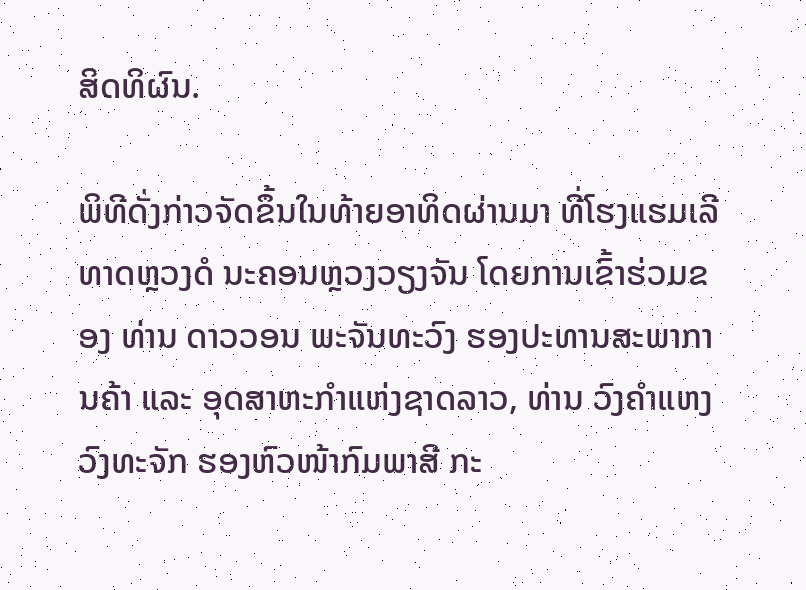ສິດທິຜົນ.

ພິທີດັ່ງກ່າວຈັດຂຶ້ນໃນທ້າຍອາທິດຜ່ານມາ ທີ່ໂຮງແຮມເລີທາດຫຼວງດໍ ນະຄອນຫຼວງວຽງຈັນ ໂດຍການເຂົ້າຮ່ວມຂອງ ທ່ານ ດາວວອນ ພະຈັນທະວົງ ຮອງປະທານສະພາການຄ້າ ແລະ ອຸດສາຫະກຳແຫ່ງຊາດລາວ, ທ່ານ ວົງຄໍາແຫງ ວົງທະຈັກ ຮອງຫົວໜ້າກົມພາສີ ກະ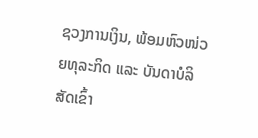ຊວງການເງິນ, ພ້ອມຫົວໜ່ວຍທຸລະກິດ ແລະ ບັນດາບໍລິສັດເຂົ້າ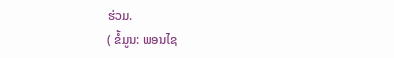ຮ່ວມ.
( ຂໍ້ມູນ: ພອນໄຊ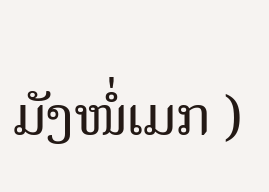ມັງໜໍ່ເມກ )